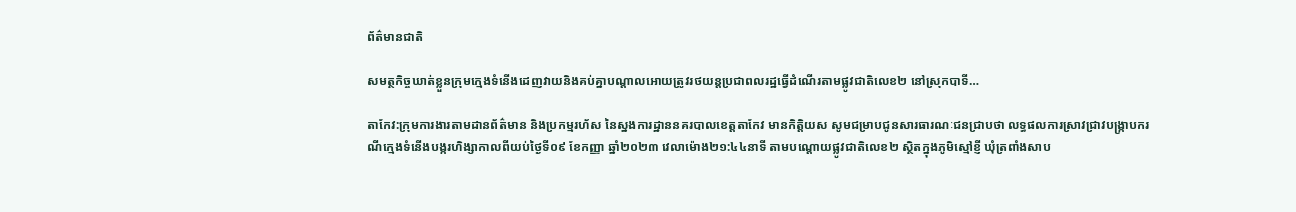ព័ត៌មានជាតិ

សមត្ថកិច្ចឃាត់ខ្លួនក្រុមក្មេងទំនើងដេញវាយនិងគប់គ្នាបណ្តាលអោយត្រូវរថយន្តប្រជាពលរដ្ឋធ្វើដំណើរតាមផ្លូវជាតិលេខ២ នៅស្រុកបាទី…

តាកែវ:ក្រុមការងារតាមដានព័ត៌មាន និងប្រកម្មរហ័ស នៃស្នងការដ្ឋាននគរបាលខេត្តតាកែវ មានកិត្តិយស សូមជម្រាបជូនសារធារណៈជនជ្រាបថា លទ្ធផលការស្រាវជ្រាវបង្ក្រាបករណីក្មេងទំនើងបង្ករហិង្សាកាលពីយប់ថ្ងៃទី០៩ ខែកញ្ញា ឆ្នាំ២០២៣ វេលាម៉ោង២១:៤៤នាទី តាមបណ្តោយផ្លូវជាតិលេខ២ ស្ថិតក្នុងភូមិស្មៅខ្ញី ឃុំត្រពាំងសាប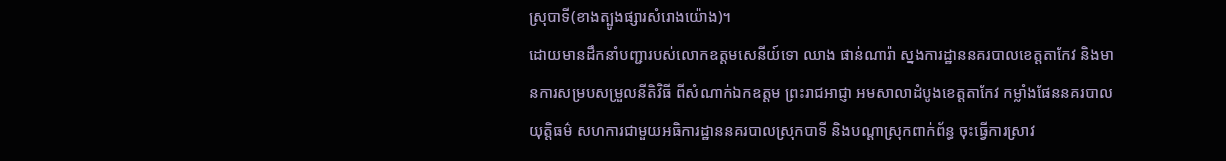ស្រុបាទី(ខាងត្បូងផ្សារសំរោងយ៉ោង)។
ដោយមានដឹកនាំបញ្ជារបស់លោកឧត្តមសេនីយ៍ទោ ឈាង ផាន់ណារ៉ា ស្នងការដ្ឋាននគរបាលខេត្តតាកែវ និងមានការសម្របសម្រួលនីតិវិធី ពីសំណាក់ឯកឧត្តម ព្រះរាជអាជ្ញា អមសាលាដំបូងខេត្តតាកែវ កម្លាំងផែននគរបាលយុត្តិធម៌ សហការជាមួយអធិការដ្ឋាននគរបាលស្រុកបាទី និងបណ្តាស្រុកពាក់ព័ន្ធ ចុះធ្វើការស្រាវ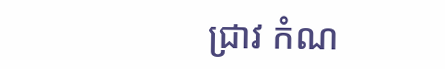ជ្រាវ កំណ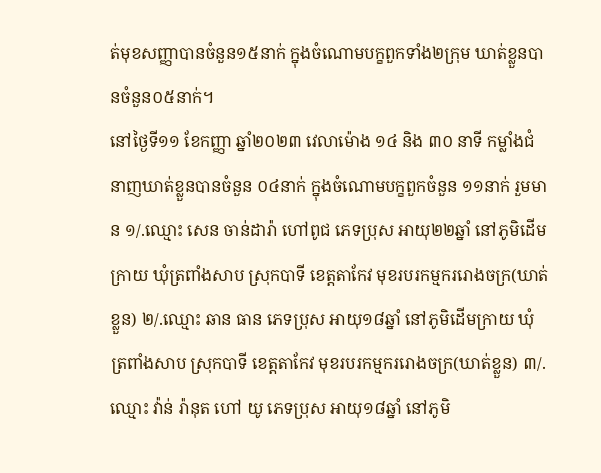ត់មុខសញ្ញាបានចំនួន១៥នាក់ ក្នុងចំណោមបក្ខពួកទាំង២ក្រុម ឃាត់ខ្លួនបានចំនួន០៥នាក់។
នៅថ្ងៃទី១១ ខែកញ្ញា ឆ្នាំ២០២៣ វេលាម៉ោង ១៤ និង ៣០ នាទី កម្លាំងជំនាញឃាត់ខ្លួនបានចំនួន ០៤នាក់ ក្នុងចំណោមបក្ខពួកចំនួន ១១នាក់ រួមមាន ១/.ឈ្មោះ សេន ចាន់ដារ៉ា ហៅពូជ ភេទប្រុស អាយុ២២ឆ្នាំ នៅភូមិដើមក្រាយ ឃុំត្រពាំងសាប ស្រុកបាទី ខេត្តតាកែវ មុខរបរកម្មកររោងចក្រ(ឃាត់ខ្លួន) ២/.ឈ្មោះ ឆាន ធាន ភេទប្រុស អាយុ១៨ឆ្នាំ នៅភូមិដើមក្រាយ ឃុំត្រពាំងសាប ស្រុកបាទី ខេត្តតាកែវ មុខរបរកម្មកររោងចក្រ(ឃាត់ខ្លួន) ៣/.ឈ្មោះ វ៉ាន់ រ៉ានុត ហៅ យូ ភេទប្រុស អាយុ១៨ឆ្នាំ នៅភូមិ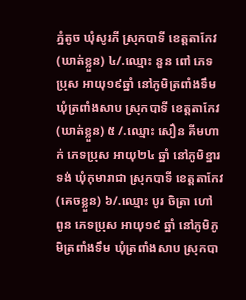ភ្នំតូច ឃុំសូរភី ស្រុកបាទី ខេត្តតាកែវ(ឃាត់ខ្លួន) ៤/.ឈ្មោះ នួន ពៅ ភេទប្រុស អាយុ១៩ឆ្នាំ នៅភូមិត្រពាំងទឹម ឃុំត្រពាំងសាប ស្រុកបាទី ខេត្តតាកែវ(ឃាត់ខ្លួន) ៥ /.ឈ្មោះ សឿន គីមហាក់ ភេទប្រុស អាយុ២៤ ឆ្នាំ នៅភូមិខ្នារទង់ ឃុំកុមារាជា ស្រុកបាទី ខេត្តតាកែវ (គេចខ្លួន) ៦/.ឈ្មោះ បូរ ចិត្រា ហៅ ពូន ភេទប្រុស អាយុ១៩ ឆ្នាំ នៅភូមិភូមិត្រពាំងទឹម ឃុំត្រពាំងសាប ស្រុកបា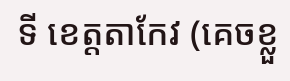ទី ខេត្តតាកែវ (គេចខ្លួ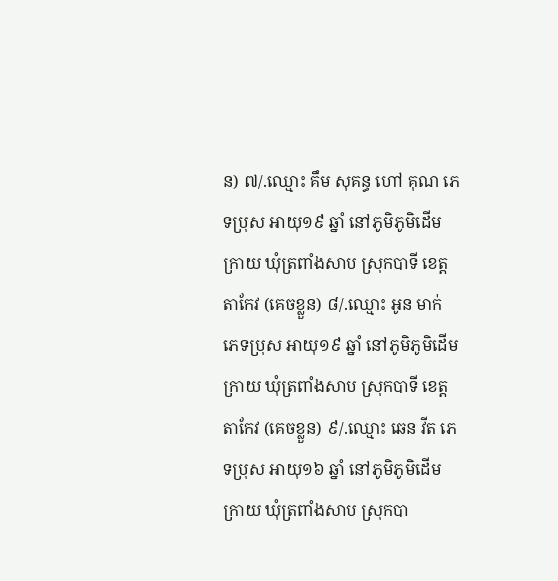ន) ៧/.ឈ្មោះ គឹម សុគន្ធ ហៅ គុណ ភេទប្រុស អាយុ១៩ ឆ្នាំ នៅភូមិភូមិដើមក្រាយ ឃុំត្រពាំងសាប ស្រុកបាទី ខេត្តតាកែវ (គេចខ្លួន) ៨/.ឈ្មោះ អូន មាក់ ភេទប្រុស អាយុ១៩ ឆ្នាំ នៅភូមិភូមិដើមក្រាយ ឃុំត្រពាំងសាប ស្រុកបាទី ខេត្តតាកែវ (គេចខ្លួន) ៩/.ឈ្មោះ ឆេន វីត ភេទប្រុស អាយុ១៦ ឆ្នាំ នៅភូមិភូមិដើមក្រាយ ឃុំត្រពាំងសាប ស្រុកបា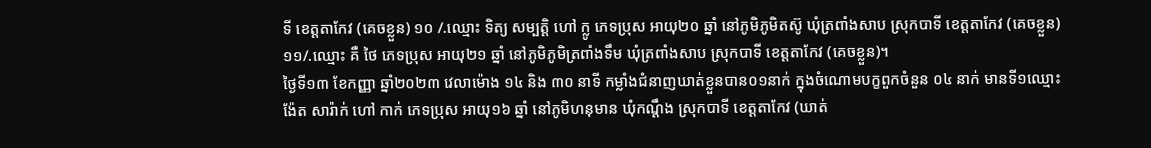ទី ខេត្តតាកែវ (គេចខ្លួន) ១០ /.ឈ្មោះ ទិត្យ សម្បត្តិ ហៅ ក្លូ ភេទប្រុស អាយុ២០ ឆ្នាំ នៅភូមិភូមិតស៊ូ ឃុំត្រពាំងសាប ស្រុកបាទី ខេត្តតាកែវ (គេចខ្លួន) ១១/.ឈ្មោះ គឺ ថៃ ភេទប្រុស អាយុ២១ ឆ្នាំ នៅភូមិភូមិត្រពាំងទឹម ឃុំត្រពាំងសាប ស្រុកបាទី ខេត្តតាកែវ (គេចខ្លួន)។
ថ្ងៃទី១៣ ខែកញ្ញា ឆ្នាំ២០២៣ វេលាម៉ោង ១៤ និង ៣០ នាទី កម្លាំងជំនាញឃាត់ខ្លួនបាន០១នាក់ ក្នុងចំណោមបក្ខពួកចំនួន ០៤ នាក់ មានទី១ឈ្មោះ ង៉ែត សារ៉ាក់ ហៅ កាក់ ភេទប្រុស អាយុ១៦ ឆ្នាំ នៅភូមិហនុមាន ឃុំកណ្ដឹង ស្រុកបាទី ខេត្តតាកែវ (ឃាត់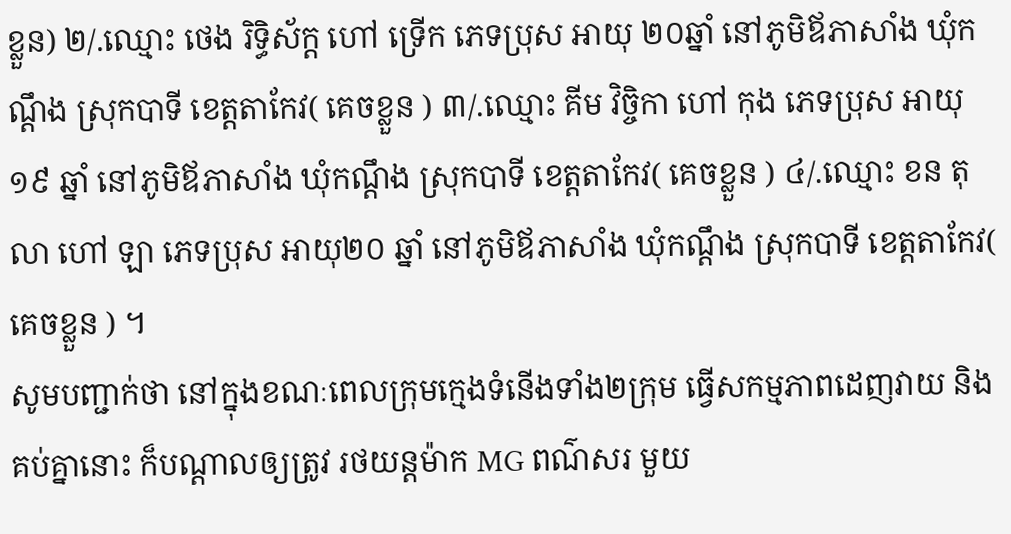ខ្លួន) ២/.ឈ្មោះ ថេង រិទ្ធិស័ក្ត ហៅ ទ្រើក ភេទប្រុស អាយុ ២០ឆ្នាំ នៅភូមិឪភាសាំង ឃុំកណ្ដឹង ស្រុកបាទី ខេត្តតាកែវ( គេចខ្លួន ) ៣/.ឈ្មោះ គីម វិច្ចិកា ហៅ កុង ភេទប្រុស អាយុ១៩ ឆ្នាំ នៅភូមិឪភាសាំង ឃុំកណ្ដឹង ស្រុកបាទី ខេត្តតាកែវ( គេចខ្លួន ) ៤/.ឈ្មោះ ខន តុលា ហៅ ឡា ភេទប្រុស អាយុ២០ ឆ្នាំ នៅភូមិឪភាសាំង ឃុំកណ្ដឹង ស្រុកបាទី ខេត្តតាកែវ( គេចខ្លួន ) ។
សូមបញ្ជាក់ថា នៅក្នុងខណៈពេលក្រុមក្មេងទំនើងទាំង២ក្រុម ធ្វើសកម្មភាពដេញវាយ និងគប់គ្នានោះ ក៏បណ្តាលឲ្យត្រូវ រថយន្តម៉ាក MG ពណ៌សរ មួយ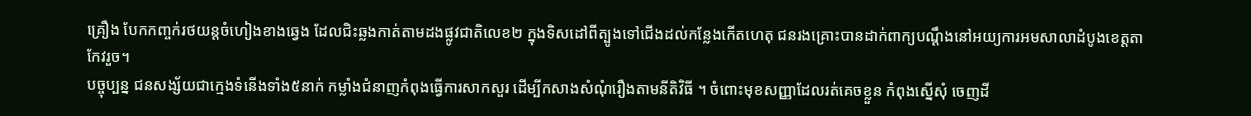គ្រឿង បែកកញ្ចក់រថយន្តចំហៀងខាងឆ្វេង ដែលជិះឆ្លងកាត់តាមដងផ្លូវជាតិលេខ២ ក្នុងទិសដៅពីត្បូងទៅជើងដល់កន្លែងកើតហេតុ ជនរងគ្រោះបានដាក់ពាក្យបណ្ដឹងនៅអយ្យការអមសាលាដំបូងខេត្តតាកែវរួច។
បច្ចុប្បន្ន ជនសង្ស័យជាក្មេងទំនើងទាំង៥នាក់ កម្លាំងជំនាញកំពុងធ្វើការសាកសួរ ដើម្បីកសាងសំណុំរឿងតាមនីតិវិធី ។ ចំពោះមុខសញ្ញាដែលរត់គេចខ្លួន កំពុងស្នើសុំ ចេញដី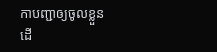កាបញ្ជាឲ្យចូលខ្លួន ដើ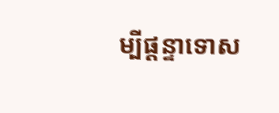ម្បីផ្តន្ទាទោស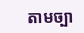តាមច្បា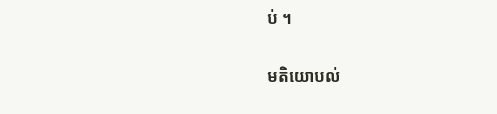ប់ ។

មតិយោបល់